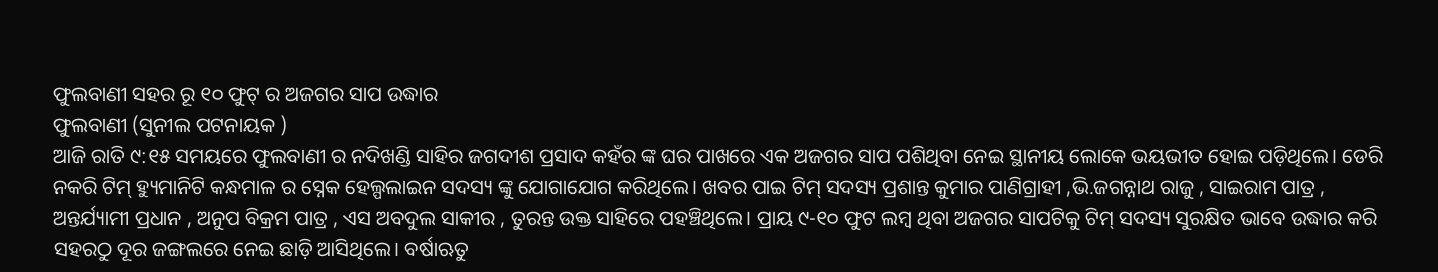ଫୁଲବାଣୀ ସହର ରୂ ୧୦ ଫୁଟ୍ ର ଅଜଗର ସାପ ଉଦ୍ଧାର
ଫୁଲବାଣୀ (ସୁନୀଲ ପଟନାୟକ )
ଆଜି ରାତି ୯:୧୫ ସମୟରେ ଫୁଲବାଣୀ ର ନଦିଖଣ୍ଡି ସାହିର ଜଗଦୀଶ ପ୍ରସାଦ କହଁର ଙ୍କ ଘର ପାଖରେ ଏକ ଅଜଗର ସାପ ପଶିଥିବା ନେଇ ସ୍ଥାନୀୟ ଲୋକେ ଭୟଭୀତ ହୋଇ ପଡ଼ିଥିଲେ। ଡେରି ନକରି ଟିମ୍ ହ୍ୟୁମାନିଟି କନ୍ଧମାଳ ର ସ୍ନେକ ହେଲ୍ପଲାଇନ ସଦସ୍ୟ ଙ୍କୁ ଯୋଗାଯୋଗ କରିଥିଲେ। ଖବର ପାଇ ଟିମ୍ ସଦସ୍ୟ ପ୍ରଶାନ୍ତ କୁମାର ପାଣିଗ୍ରାହୀ ,ଭି.ଜଗନ୍ନାଥ ରାଜୁ , ସାଇରାମ ପାତ୍ର , ଅନ୍ତର୍ଯ୍ୟାମୀ ପ୍ରଧାନ , ଅନୁପ ବିକ୍ରମ ପାତ୍ର , ଏସ ଅବଦୁଲ ସାକୀର , ତୁରନ୍ତ ଉକ୍ତ ସାହିରେ ପହଞ୍ଚିଥିଲେ। ପ୍ରାୟ ୯-୧୦ ଫୁଟ ଲମ୍ବ ଥିବା ଅଜଗର ସାପଟିକୁ ଟିମ୍ ସଦସ୍ୟ ସୁରକ୍ଷିତ ଭାବେ ଉଦ୍ଧାର କରି ସହରଠୁ ଦୂର ଜଙ୍ଗଲରେ ନେଇ ଛାଡ଼ି ଆସିଥିଲେ। ବର୍ଷାଋତୁ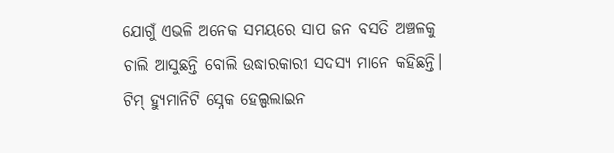ଯୋଗୁଁ ଏଭଳି ଅନେକ ସମୟରେ ସାପ ଜନ ବସତି ଅଞ୍ଚଳକୁ ଚାଲି ଆସୁଛନ୍ତି ବୋଲି ଉଦ୍ଧାରକାରୀ ସଦସ୍ୟ ମାନେ କହିଛନ୍ତି। ଟିମ୍ ହ୍ୟୁମାନିଟି ସ୍ନେକ ହେଲ୍ପଲାଇନ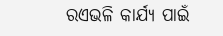ରଏଭଳି କାର୍ଯ୍ୟ ପାଇଁ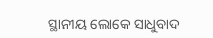ସ୍ଥାନୀୟ ଲୋକେ ସାଧୁବାଦ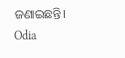ଜଣାଇଛନ୍ତି।
Odia